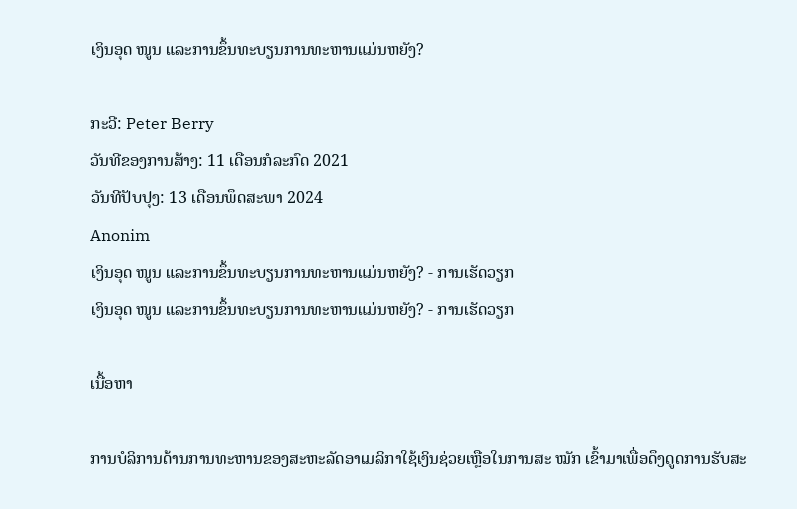ເງິນອຸດ ໜູນ ແລະການຂຶ້ນທະບຽນການທະຫານແມ່ນຫຍັງ?

ກະວີ: Peter Berry
ວັນທີຂອງການສ້າງ: 11 ເດືອນກໍລະກົດ 2021
ວັນທີປັບປຸງ: 13 ເດືອນພຶດສະພາ 2024
Anonim
ເງິນອຸດ ໜູນ ແລະການຂຶ້ນທະບຽນການທະຫານແມ່ນຫຍັງ? - ການເຮັດວຽກ
ເງິນອຸດ ໜູນ ແລະການຂຶ້ນທະບຽນການທະຫານແມ່ນຫຍັງ? - ການເຮັດວຽກ

ເນື້ອຫາ

ການບໍລິການດ້ານການທະຫານຂອງສະຫະລັດອາເມລິກາໃຊ້ເງິນຊ່ວຍເຫຼືອໃນການສະ ໝັກ ເຂົ້າມາເພື່ອດຶງດູດການຮັບສະ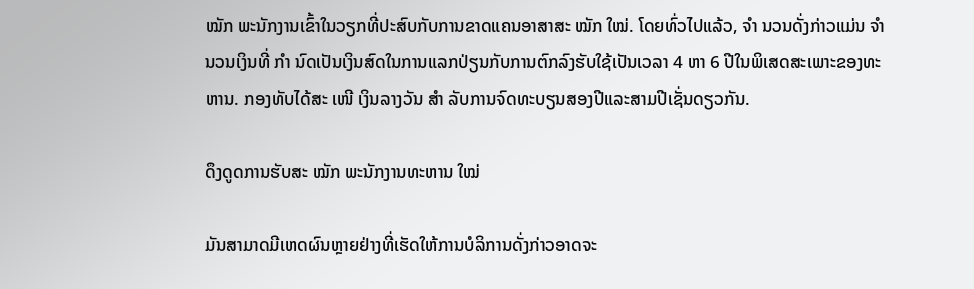ໝັກ ພະນັກງານເຂົ້າໃນວຽກທີ່ປະສົບກັບການຂາດແຄນອາສາສະ ໝັກ ໃໝ່. ໂດຍທົ່ວໄປແລ້ວ, ຈຳ ນວນດັ່ງກ່າວແມ່ນ ຈຳ ນວນເງິນທີ່ ກຳ ນົດເປັນເງິນສົດໃນການແລກປ່ຽນກັບການຕົກລົງຮັບໃຊ້ເປັນເວລາ 4 ຫາ 6 ປີໃນພິເສດສະເພາະຂອງທະຫານ. ກອງທັບໄດ້ສະ ເໜີ ເງິນລາງວັນ ສຳ ລັບການຈົດທະບຽນສອງປີແລະສາມປີເຊັ່ນດຽວກັນ.

ດຶງດູດການຮັບສະ ໝັກ ພະນັກງານທະຫານ ໃໝ່

ມັນສາມາດມີເຫດຜົນຫຼາຍຢ່າງທີ່ເຮັດໃຫ້ການບໍລິການດັ່ງກ່າວອາດຈະ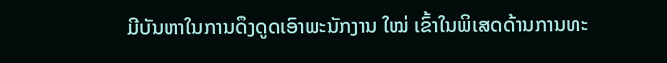ມີບັນຫາໃນການດຶງດູດເອົາພະນັກງານ ໃໝ່ ເຂົ້າໃນພິເສດດ້ານການທະ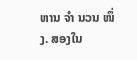ຫານ ຈຳ ນວນ ໜຶ່ງ. ສອງໃນ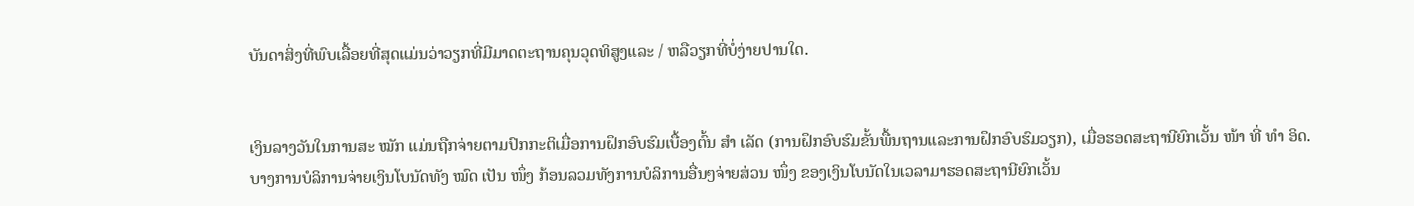ບັນດາສິ່ງທີ່ພົບເລື້ອຍທີ່ສຸດແມ່ນວ່າວຽກທີ່ມີມາດຕະຖານຄຸນວຸດທິສູງແລະ / ຫລືວຽກທີ່ບໍ່ງ່າຍປານໃດ.


ເງິນລາງວັນໃນການສະ ໝັກ ແມ່ນຖືກຈ່າຍຕາມປົກກະຕິເມື່ອການຝຶກອົບຮົມເບື້ອງຕົ້ນ ສຳ ເລັດ (ການຝຶກອົບຮົມຂັ້ນພື້ນຖານແລະການຝຶກອົບຮົມວຽກ), ເມື່ອຮອດສະຖານີຍົກເວັ້ນ ໜ້າ ທີ່ ທຳ ອິດ. ບາງການບໍລິການຈ່າຍເງິນໂບນັດທັງ ໝົດ ເປັນ ໜຶ່ງ ກ້ອນລວມທັງການບໍລິການອື່ນໆຈ່າຍສ່ວນ ໜຶ່ງ ຂອງເງິນໂບນັດໃນເວລາມາຮອດສະຖານີຍົກເວັ້ນ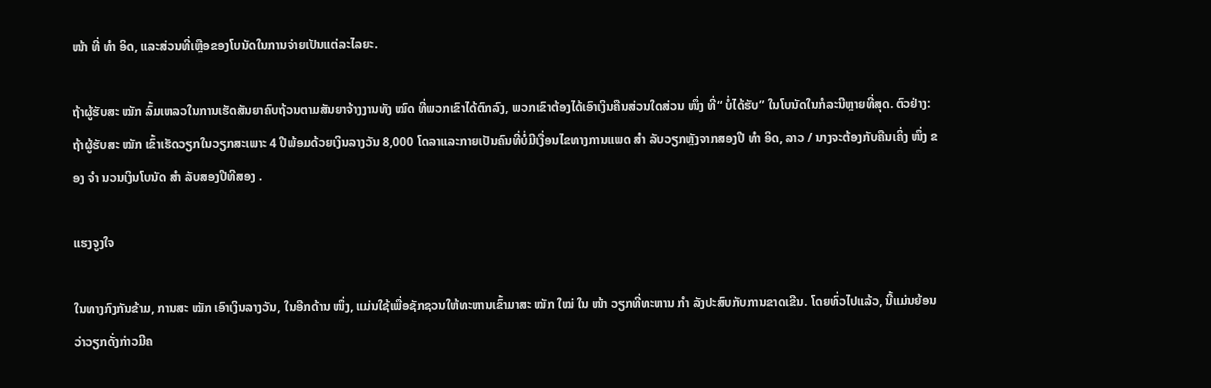ໜ້າ ທີ່ ທຳ ອິດ, ແລະສ່ວນທີ່ເຫຼືອຂອງໂບນັດໃນການຈ່າຍເປັນແຕ່ລະໄລຍະ.

ຖ້າຜູ້ຮັບສະ ໝັກ ລົ້ມເຫລວໃນການເຮັດສັນຍາຄົບຖ້ວນຕາມສັນຍາຈ້າງງານທັງ ໝົດ ທີ່ພວກເຂົາໄດ້ຕົກລົງ, ພວກເຂົາຕ້ອງໄດ້ເອົາເງິນຄືນສ່ວນໃດສ່ວນ ໜຶ່ງ ທີ່“ ບໍ່ໄດ້ຮັບ” ໃນໂບນັດໃນກໍລະນີຫຼາຍທີ່ສຸດ. ຕົວຢ່າງ: ຖ້າຜູ້ຮັບສະ ໝັກ ເຂົ້າເຮັດວຽກໃນວຽກສະເພາະ 4 ປີພ້ອມດ້ວຍເງິນລາງວັນ 8,000 ໂດລາແລະກາຍເປັນຄົນທີ່ບໍ່ມີເງື່ອນໄຂທາງການແພດ ສຳ ລັບວຽກຫຼັງຈາກສອງປີ ທຳ ອິດ, ລາວ / ນາງຈະຕ້ອງກັບຄືນເຄິ່ງ ໜຶ່ງ ຂອງ ຈຳ ນວນເງິນໂບນັດ ສຳ ລັບສອງປີທີສອງ .

ແຮງຈູງໃຈ

ໃນທາງກົງກັນຂ້າມ, ການສະ ໝັກ ເອົາເງິນລາງວັນ, ໃນອີກດ້ານ ໜຶ່ງ, ແມ່ນໃຊ້ເພື່ອຊັກຊວນໃຫ້ທະຫານເຂົ້າມາສະ ໝັກ ໃໝ່ ໃນ ໜ້າ ວຽກທີ່ທະຫານ ກຳ ລັງປະສົບກັບການຂາດເຂີນ. ໂດຍທົ່ວໄປແລ້ວ, ນີ້ແມ່ນຍ້ອນວ່າວຽກດັ່ງກ່າວມີຄ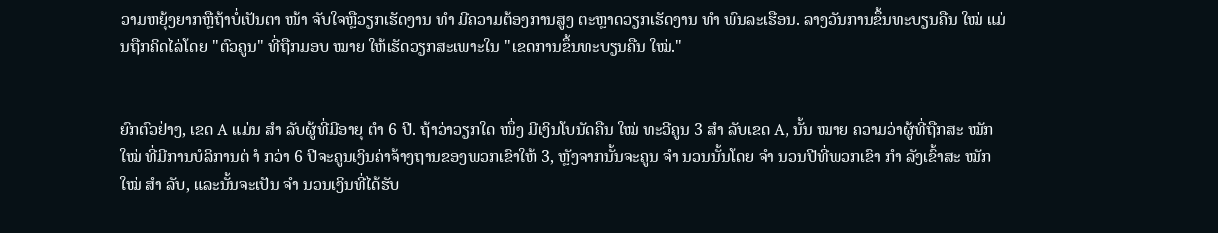ວາມຫຍຸ້ງຍາກຫຼືຖ້າບໍ່ເປັນຕາ ໜ້າ ຈັບໃຈຫຼືວຽກເຮັດງານ ທຳ ມີຄວາມຕ້ອງການສູງ ຕະຫຼາດວຽກເຮັດງານ ທຳ ພົນລະເຮືອນ. ລາງວັນການຂຶ້ນທະບຽນຄືນ ໃໝ່ ແມ່ນຖືກຄິດໄລ່ໂດຍ "ຕົວຄູນ" ທີ່ຖືກມອບ ໝາຍ ໃຫ້ເຮັດວຽກສະເພາະໃນ "ເຂດການຂຶ້ນທະບຽນຄືນ ໃໝ່."


ຍົກຕົວຢ່າງ, ເຂດ A ແມ່ນ ສຳ ລັບຜູ້ທີ່ມີອາຍຸ ຕຳ 6 ປີ. ຖ້າວ່າວຽກໃດ ໜຶ່ງ ມີເງິນໂບນັດຄືນ ໃໝ່ ທະວີຄູນ 3 ສຳ ລັບເຂດ A, ນັ້ນ ໝາຍ ຄວາມວ່າຜູ້ທີ່ຖືກສະ ໝັກ ໃໝ່ ທີ່ມີການບໍລິການຕ່ ຳ ກວ່າ 6 ປີຈະຄູນເງິນຄ່າຈ້າງຖານຂອງພວກເຂົາໃຫ້ 3, ຫຼັງຈາກນັ້ນຈະຄູນ ຈຳ ນວນນັ້ນໂດຍ ຈຳ ນວນປີທີ່ພວກເຂົາ ກຳ ລັງເຂົ້າສະ ໝັກ ໃໝ່ ສຳ ລັບ, ແລະນັ້ນຈະເປັນ ຈຳ ນວນເງິນທີ່ໄດ້ຮັບ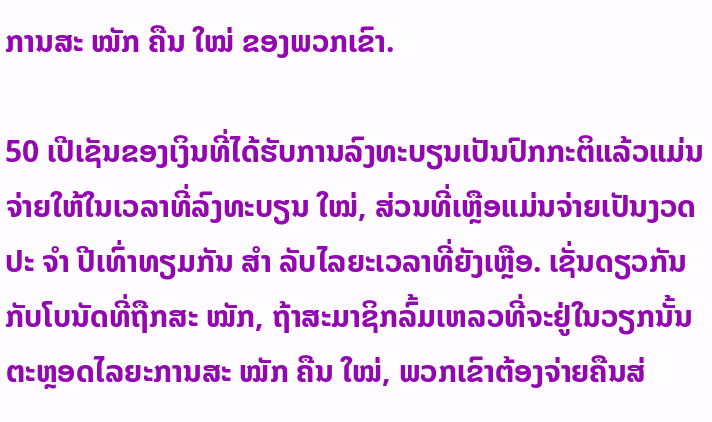ການສະ ໝັກ ຄືນ ໃໝ່ ຂອງພວກເຂົາ.

50 ເປີເຊັນຂອງເງິນທີ່ໄດ້ຮັບການລົງທະບຽນເປັນປົກກະຕິແລ້ວແມ່ນຈ່າຍໃຫ້ໃນເວລາທີ່ລົງທະບຽນ ໃໝ່, ສ່ວນທີ່ເຫຼືອແມ່ນຈ່າຍເປັນງວດປະ ຈຳ ປີເທົ່າທຽມກັນ ສຳ ລັບໄລຍະເວລາທີ່ຍັງເຫຼືອ. ເຊັ່ນດຽວກັນກັບໂບນັດທີ່ຖືກສະ ໝັກ, ຖ້າສະມາຊິກລົ້ມເຫລວທີ່ຈະຢູ່ໃນວຽກນັ້ນຕະຫຼອດໄລຍະການສະ ໝັກ ຄືນ ໃໝ່, ພວກເຂົາຕ້ອງຈ່າຍຄືນສ່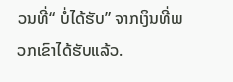ວນທີ່“ ບໍ່ໄດ້ຮັບ” ຈາກເງິນທີ່ພວກເຂົາໄດ້ຮັບແລ້ວ.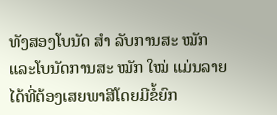ທັງສອງໂບນັດ ສຳ ລັບການສະ ໝັກ ແລະໂບນັດການສະ ໝັກ ໃໝ່ ແມ່ນລາຍໄດ້ທີ່ຕ້ອງເສຍພາສີໂດຍມີຂໍ້ຍົກ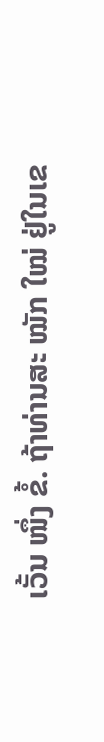ເວັ້ນ ໜຶ່ງ ຂໍ້. ຖ້າທ່ານສະ ໝັກ ໃໝ່ ຢູ່ໃນເຂ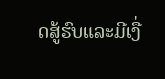ດສູ້ຮົບແລະມີເງື່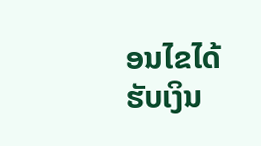ອນໄຂໄດ້ຮັບເງິນ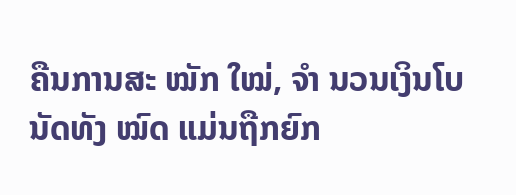ຄືນການສະ ໝັກ ໃໝ່, ຈຳ ນວນເງິນໂບນັດທັງ ໝົດ ແມ່ນຖືກຍົກ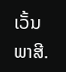ເວັ້ນພາສີ.